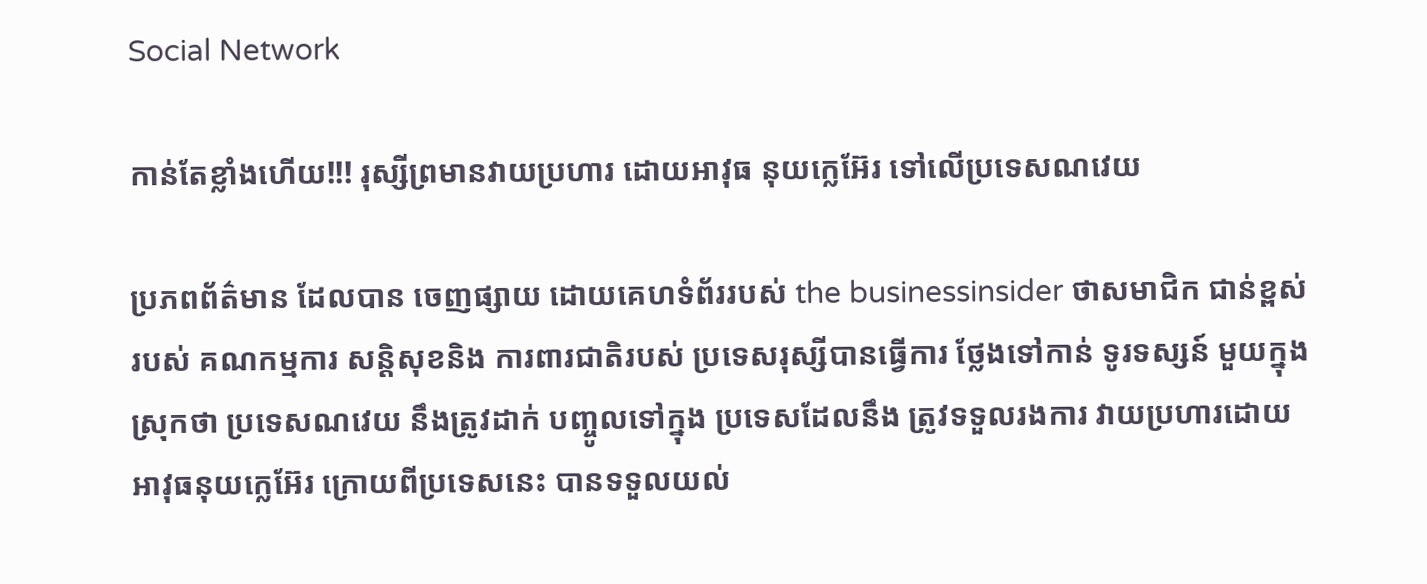Social Network

កាន់តែខ្លាំងហើយ!!! រុស្សីព្រមានវាយប្រហារ ដោយអាវុធ នុយក្លេអ៊ែរ ទៅលើប្រទេសណវេយ

ប្រភពព័ត៌មាន ដែលបាន ចេញផ្សាយ ដោយគេហទំព័ររបស់ the businessinsider ថាសមាជិក ជាន់ខ្ពស់របស់ គណកម្មការ សន្តិសុខនិង ការពារជាតិរបស់ ប្រទេសរុស្សីបានធ្វើការ ថ្លែងទៅកាន់ ទូរទស្សន៍ មួយក្នុងស្រុកថា ប្រទេសណវេយ នឹងត្រូវដាក់ បញ្ចូលទៅក្នុង ប្រទេសដែលនឹង ត្រូវទទួលរងការ វាយប្រហារដោយ អាវុធនុយក្លេអ៊ែរ ក្រោយពីប្រទេសនេះ បានទទួលយល់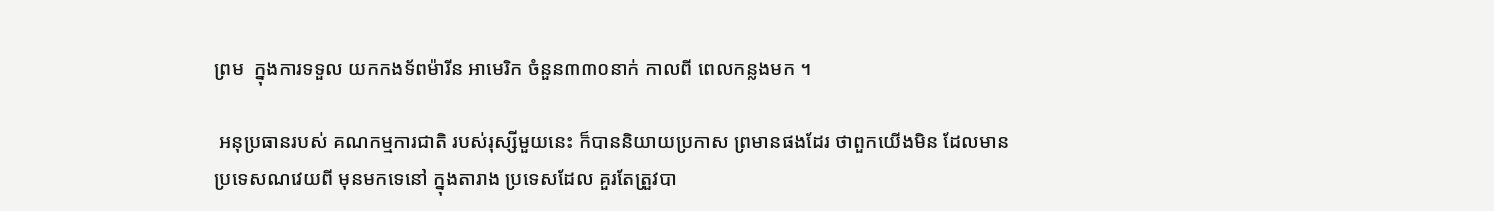ព្រម  ក្នុងការទទួល យកកងទ័ពម៉ារីន អាមេរិក ចំនួន៣៣០នាក់ កាលពី ពេលកន្លងមក ។

 អនុប្រធានរបស់ គណកម្មការជាតិ របស់រុស្សីមួយនេះ ក៏បាននិយាយប្រកាស ព្រមានផងដែរ ថាពួកយើងមិន ដែលមាន ប្រទេសណវេយពី មុនមកទេនៅ ក្នុងតារាង ប្រទេសដែល គួរតែត្រួវបា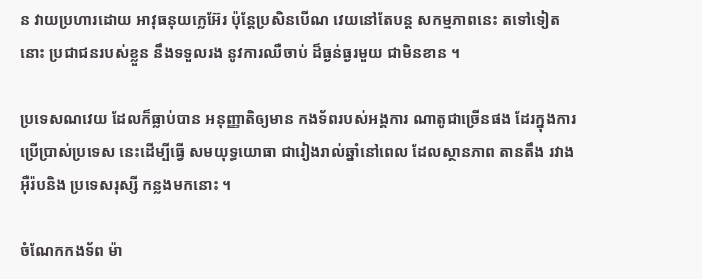ន វាយប្រហារដោយ អាវុធនុយក្លេអ៊ែរ ប៉ុន្តែប្រសិនបើណ វេយនៅតែបន្ត សកម្មភាពនេះ តទៅទៀតនោះ ប្រជាជនរបស់ខ្លួន នឹងទទួលរង នូវការឈឺចាប់ ដ៏ធ្ងន់ធ្ងរមួយ ជាមិនខាន ។

ប្រទេសណវេយ ដែលក៏ធ្លាប់បាន អនុញ្ញាតិឲ្យមាន កងទ័ពរបស់អង្គការ ណាតូជាច្រើនផង ដែរក្នុងការ ប្រើប្រាស់ប្រទេស នេះដើម្បីធ្វើ សមយុទ្ធយោធា ជារៀងរាល់ឆ្នាំនៅពេល ដែលស្ថានភាព តានតឹង រវាងអ៊ឺរ៉បនិង ប្រទេសរុស្សី កន្លងមកនោះ ។

ចំណែកកងទ័ព ម៉ា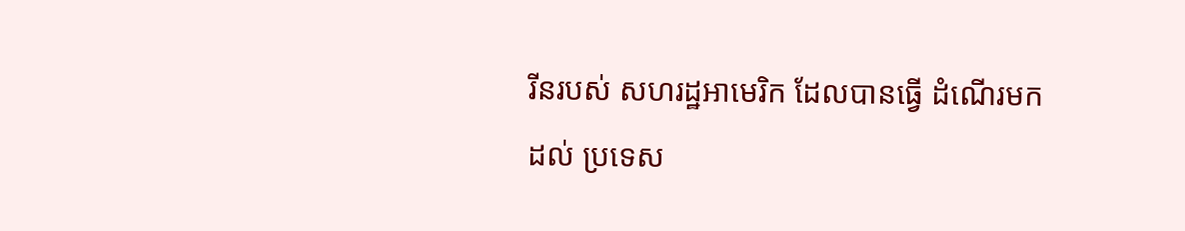រីនរបស់ សហរដ្ឋអាមេរិក ដែលបានធ្វើ ដំណើរមកដល់ ប្រទេស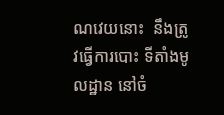ណវេយនោះ  នឹងត្រូវធ្វើការបោះ ទីតាំងមូលដ្ឋាន នៅចំ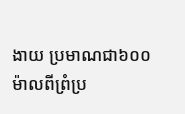ងាយ ប្រមាណជា៦០០ ម៉ាលពីព្រំប្រ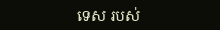ទេស របស់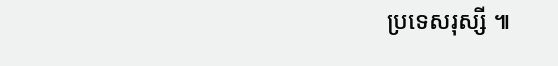ប្រទេសរុស្សី ៕